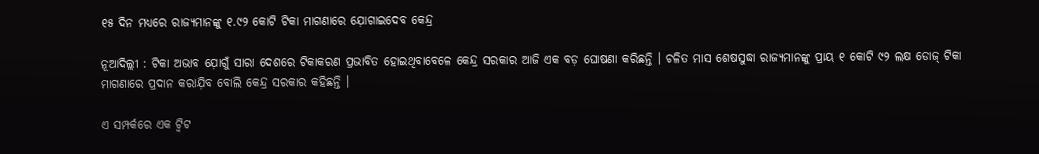୧୫ ଦିନ ମଧ୍ୟରେ ରାଜ୍ୟମାନଙ୍କୁ ୧.୯୨ କୋଟି ଟିକା ମାଗଣାରେ ଯ଼ୋଗାଇଦେବ କେନ୍ଦ୍ର

ନୂଆଦିଲ୍ଲୀ : ଟିକା ଅଭାବ ଯ଼ୋଗୁଁ ସାରା ଦେଶରେ ଟିକାକରଣ ପ୍ରଭାବିତ ହୋଇଥିବାବେଳେ କେନ୍ଦ୍ର ସରକାର ଆଜି ଏକ ବଡ଼ ଘୋଷଣା କରିଛନ୍ତି । ଚଳିତ ମାସ ଶେଷସୁଦ୍ଧା ରାଜ୍ୟମାନଙ୍କୁ ପ୍ରାୟ ୧ କୋଟି ୯୨ ଲକ୍ଷ ଡୋଜ୍ ଟିକା ମାଗଣାରେ ପ୍ରଦାନ କରାଯ଼ିବ ବୋଲି କେନ୍ଦ୍ର ସରକାର କହିଛନ୍ତି ।

ଏ ସମ୍ପର୍କରେ ଏକ ଟ୍ବିଟ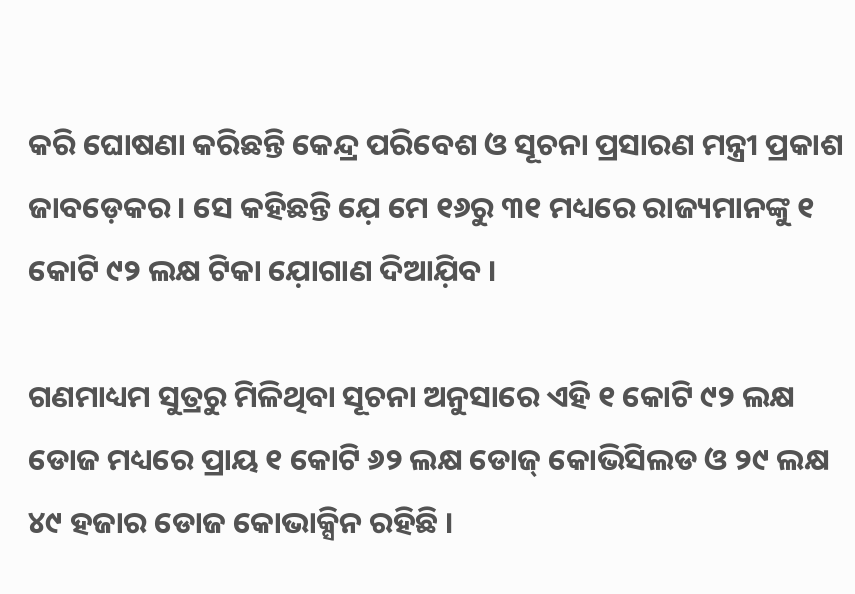କରି ଘୋଷଣା କରିଛନ୍ତି କେନ୍ଦ୍ର ପରିବେଶ ଓ ସୂଚନା ପ୍ରସାରଣ ମନ୍ତ୍ରୀ ପ୍ରକାଶ ଜାବଡ଼େକର । ସେ କହିଛନ୍ତି ଯ଼େ ମେ ୧୬ରୁ ୩୧ ମଧ୍ୟରେ ରାଜ୍ୟମାନଙ୍କୁ ୧ କୋଟି ୯୨ ଲକ୍ଷ ଟିକା ଯ଼ୋଗାଣ ଦିଆଯ଼ିବ ।

ଗଣମାଧ୍ୟମ ସୁତ୍ରରୁ ମିଳିଥିବା ସୂଚନା ଅନୁସାରେ ଏହି ୧ କୋଟି ୯୨ ଲକ୍ଷ ଡୋଜ ମଧ୍ୟରେ ପ୍ରାୟ ୧ କୋଟି ୬୨ ଲକ୍ଷ ଡୋଜ୍ କୋଭିସିଲଡ ଓ ୨୯ ଲକ୍ଷ ୪୯ ହଜାର ଡୋଜ କୋଭାକ୍ସିନ ରହିଛି ।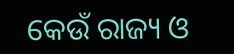କେଉଁ ରାଜ୍ୟ ଓ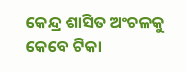କେନ୍ଦ୍ର ଶାସିତ ଅଂଚଳକୁ କେବେ ଟିକା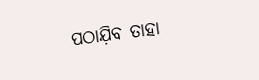ପଠାଯ଼ିବ ତାହା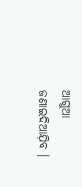ଆଗୁଆ ଜଣାଇଦିଆଯ଼ିବ ।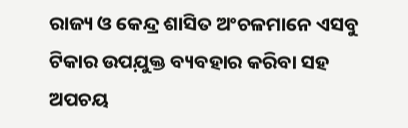ରାଜ୍ୟ ଓ କେନ୍ଦ୍ର ଶାସିତ ଅଂଚଳମାନେ ଏସବୁ ଟିକାର ଉପଯ଼ୁକ୍ତ ବ୍ୟବହାର କରିବା ସହ ଅପଚୟ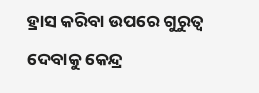ହ୍ରାସ କରିବା ଉପରେ ଗୁରୁତ୍ବ ଦେବାକୁ କେନ୍ଦ୍ର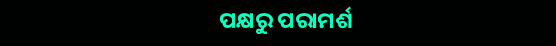ପକ୍ଷରୁ ପରାମର୍ଶ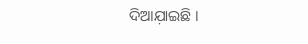ଦିଆଯ଼ାଇଛି ।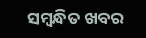ସମ୍ବନ୍ଧିତ ଖବର